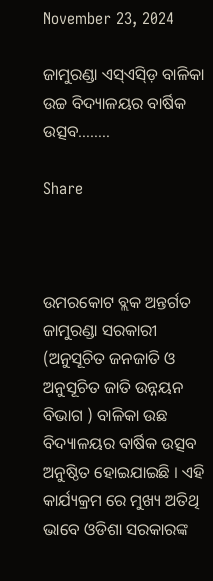November 23, 2024

ଜାମୁରଣ୍ଡା ଏସ୍ଏସ୍ଡ଼ି ବାଳିକା ଉଚ୍ଚ ବିଦ୍ୟାଳୟର ବାର୍ଷିକ ଉତ୍ସବ……..

Share



ଉମରକୋଟ ବ୍ଲକ ଅନ୍ତର୍ଗତ ଜାମୁରଣ୍ଡା ସରକାରୀ (ଅନୁସୂଚିତ ଜନଜାତି ଓ ଅନୁସୂଚିତ ଜାତି ଉନ୍ନୟନ ବିଭାଗ ) ବାଳିକା ଉଛ ବିଦ୍ୟାଳୟର ବାର୍ଷିକ ଉତ୍ସବ ଅନୁଷ୍ଠିତ ହୋଇଯାଇଛି । ଏହି କାର୍ଯ୍ୟକ୍ରମ ରେ ମୁଖ୍ୟ ଅତିଥି ଭାବେ ଓଡିଶା ସରକାରଙ୍କ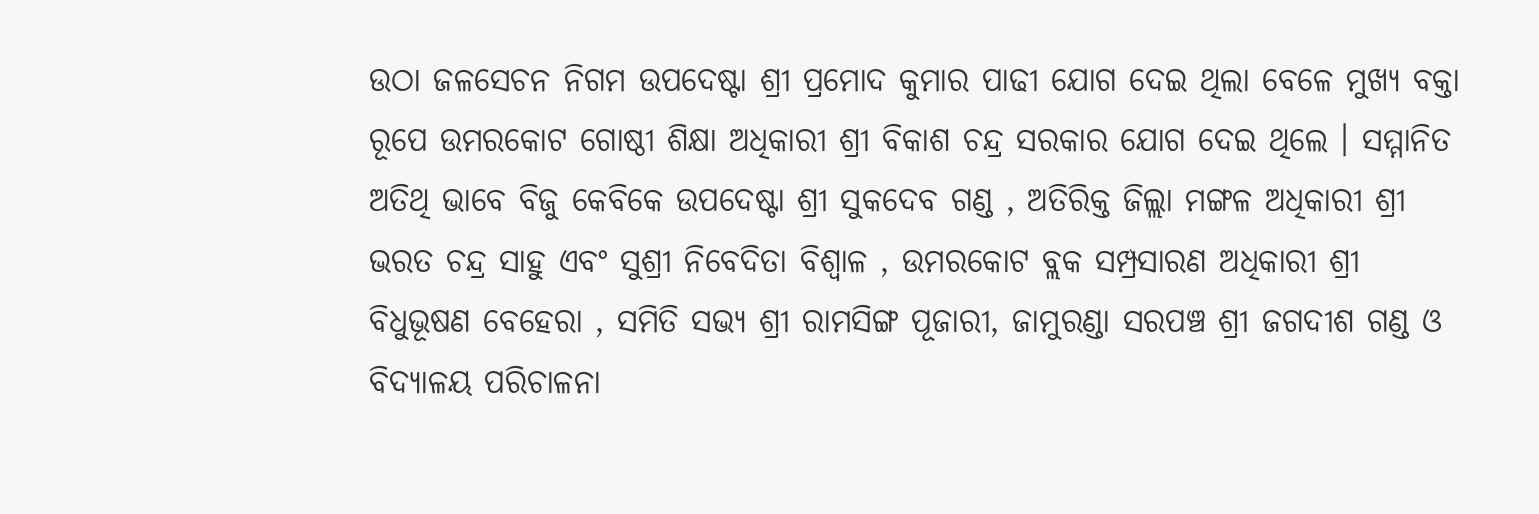ଉଠା ଜଳସେଚନ ନିଗମ ଉପଦେଷ୍ଟା ଶ୍ରୀ ପ୍ରମୋଦ କୁମାର ପାଢୀ ଯୋଗ ଦେଇ ଥିଲା ବେଳେ ମୁଖ୍ୟ ବକ୍ତା ରୂପେ ଉମରକୋଟ ଗୋଷ୍ଠୀ ଶିକ୍ଷା ଅଧିକାରୀ ଶ୍ରୀ ବିକାଶ ଚନ୍ଦ୍ର ସରକାର ଯୋଗ ଦେଇ ଥିଲେ । ସମ୍ମାନିତ ଅତିଥି ଭାବେ ବିଜୁ କେବିକେ ଉପଦେଷ୍ଟା ଶ୍ରୀ ସୁକଦେବ ଗଣ୍ଡ , ଅତିରିକ୍ତ ଜିଲ୍ଲା ମଙ୍ଗଳ ଅଧିକାରୀ ଶ୍ରୀ ଭରତ ଚନ୍ଦ୍ର ସାହୁ ଏବଂ ସୁଶ୍ରୀ ନିବେଦିତା ବିଶ୍ଵାଳ , ଉମରକୋଟ ବ୍ଲକ ସମ୍ପ୍ରସାରଣ ଅଧିକାରୀ ଶ୍ରୀ ବିଧୁଭୂଷଣ ବେହେରା , ସମିତି ସଭ୍ୟ ଶ୍ରୀ ରାମସିଙ୍ଗ ପୂଜାରୀ, ଜାମୁରଣ୍ଡା ସରପଞ୍ଚ ଶ୍ରୀ ଜଗଦୀଶ ଗଣ୍ଡ ଓ ବିଦ୍ୟାଳୟ ପରିଚାଳନା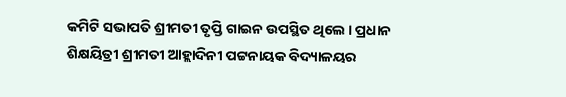କମିଟି ସଭାପତି ଶ୍ରୀମତୀ ତୃପ୍ତି ଗାଇନ ଉପସ୍ଥିତ ଥିଲେ । ପ୍ରଧାନ ଶିକ୍ଷୟିତ୍ରୀ ଶ୍ରୀମତୀ ଆହ୍ଲାଦିନୀ ପଟ୍ଟନାୟକ ବିଦ୍ୟାଳୟର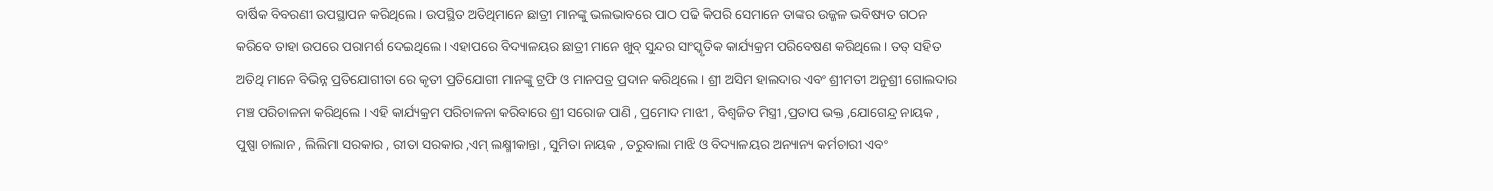ବାର୍ଷିକ ବିବରଣୀ ଉପସ୍ଥାପନ କରିଥିଲେ । ଉପସ୍ଥିତ ଅତିଥିମାନେ ଛାତ୍ରୀ ମାନଙ୍କୁ ଭଲଭାବରେ ପାଠ ପଢି କିପରି ସେମାନେ ତାଙ୍କର ଉଜ୍ଜଳ ଭବିଷ୍ୟତ ଗଠନ କରିବେ ତାହା ଉପରେ ପରାମର୍ଶ ଦେଇଥିଲେ । ଏହାପରେ ବିଦ୍ୟାଳୟର ଛାତ୍ରୀ ମାନେ ଖୁବ୍ ସୁନ୍ଦର ସାଂସ୍କୃତିକ କାର୍ଯ୍ୟକ୍ରମ ପରିବେଷଣ କରିଥିଲେ । ତତ୍ ସହିତ ଅତିଥି ମାନେ ବିଭିନ୍ନ ପ୍ରତିଯୋଗୀତା ରେ କୃତୀ ପ୍ରତିଯୋଗୀ ମାନଙ୍କୁ ଟ୍ରଫି ଓ ମାନପତ୍ର ପ୍ରଦାନ କରିଥିଲେ । ଶ୍ରୀ ଅସିମ ହାଲଦାର ଏବଂ ଶ୍ରୀମତୀ ଅନୁଶ୍ରୀ ଗୋଲଦାର ମଞ୍ଚ ପରିଚାଳନା କରିଥିଲେ । ଏହି କାର୍ଯ୍ୟକ୍ରମ ପରିଚାଳନା କରିବାରେ ଶ୍ରୀ ସରୋଜ ପାଣି , ପ୍ରମୋଦ ମାଝୀ , ବିଶ୍ଵଜିତ ମିସ୍ତ୍ରୀ ,ପ୍ରତାପ ଭକ୍ତ ,ଯୋଗେନ୍ଦ୍ର ନାୟକ , ପୁଷ୍ପା ଚାଲାନ , ଲିଲିମା ସରକାର , ରୀତା ସରକାର ,ଏମ୍ ଲକ୍ଷ୍ମୀକାନ୍ତା , ସୁମିତା ନାୟକ , ତରୁବାଲା ମାଝି ଓ ବିଦ୍ୟାଳୟର ଅନ୍ୟାନ୍ୟ କର୍ମଚାରୀ ଏବଂ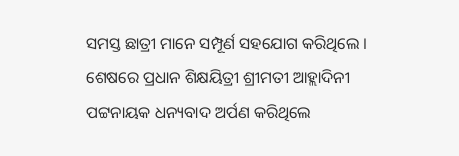ସମସ୍ତ ଛାତ୍ରୀ ମାନେ ସମ୍ପୂର୍ଣ ସହଯୋଗ କରିଥିଲେ । ଶେଷରେ ପ୍ରଧାନ ଶିକ୍ଷୟିତ୍ରୀ ଶ୍ରୀମତୀ ଆହ୍ଲାଦିନୀ ପଟ୍ଟନାୟକ ଧନ୍ୟବାଦ ଅର୍ପଣ କରିଥିଲେ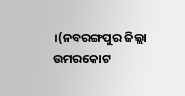।(ନବରଙ୍ଗପୁର ଜିଲ୍ଲା ଉମରକୋଟ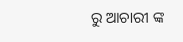ରୁ ଆଚାରୀ ଙ୍କ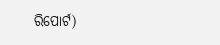ରିପୋର୍ଟ)